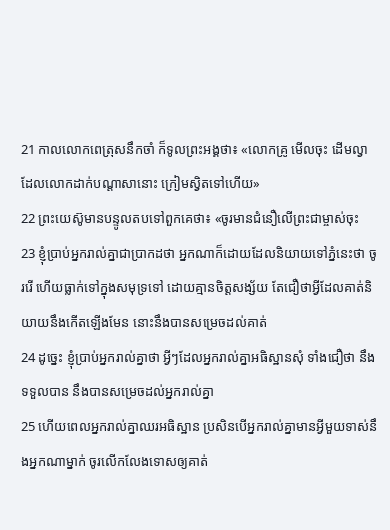21 កាលលោកពេត្រុសនឹកចាំ ក៏ទូលព្រះអង្គថា៖ «លោកគ្រូ មើលចុះ ដើមល្វាដែលលោកដាក់បណ្ដាសានោះ ក្រៀមស្វិតទៅហើយ»
22 ព្រះយេស៊ូមានបន្ទូលតបទៅពួកគេថា៖ «ចូរមានជំនឿលើព្រះជាម្ចាស់ចុះ
23 ខ្ញុំប្រាប់អ្នករាល់គ្នាជាប្រាកដថា អ្នកណាក៏ដោយដែលនិយាយទៅភ្នំនេះថា ចូររើ ហើយធ្លាក់ទៅក្នុងសមុទ្រទៅ ដោយគ្មានចិត្ដសង្ស័យ តែជឿថាអ្វីដែលគាត់និយាយនឹងកើតឡើងមែន នោះនឹងបានសម្រេចដល់គាត់
24 ដូច្នេះ ខ្ញុំប្រាប់អ្នករាល់គ្នាថា អ្វីៗដែលអ្នករាល់គ្នាអធិស្ឋានសុំ ទាំងជឿថា នឹងទទួលបាន នឹងបានសម្រេចដល់អ្នករាល់គ្នា
25 ហើយពេលអ្នករាល់គ្នាឈរអធិស្ឋាន ប្រសិនបើអ្នករាល់គ្នាមានអ្វីមួយទាស់នឹងអ្នកណាម្នាក់ ចូរលើកលែងទោសឲ្យគាត់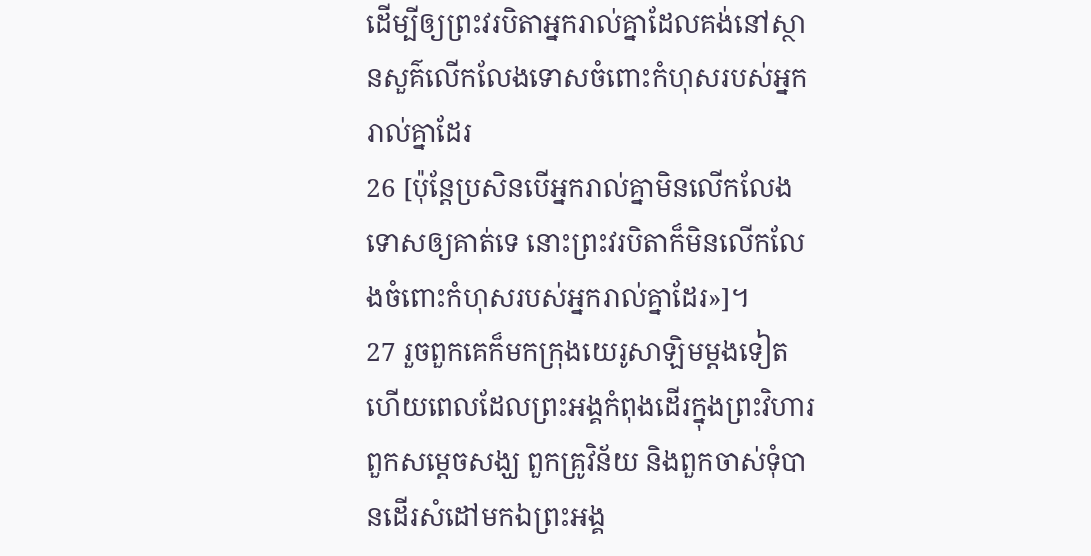ដើម្បីឲ្យព្រះវរបិតាអ្នករាល់គ្នាដែលគង់នៅស្ថានសួគ៌លើកលែងទោសចំពោះកំហុសរបស់អ្នករាល់គ្នាដែរ
26 [ប៉ុន្ដែប្រសិនបើអ្នករាល់គ្នាមិនលើកលែងទោសឲ្យគាត់ទេ នោះព្រះវរបិតាក៏មិនលើកលែងចំពោះកំហុសរបស់អ្នករាល់គ្នាដែរ»]។
27 រួចពួកគេក៏មកក្រុងយេរូសាឡិមម្ដងទៀត ហើយពេលដែលព្រះអង្គកំពុងដើរក្នុងព្រះវិហារ ពួកសម្ដេចសង្ឃ ពួកគ្រូវិន័យ និងពួកចាស់ទុំបានដើរសំដៅមកឯព្រះអង្គ